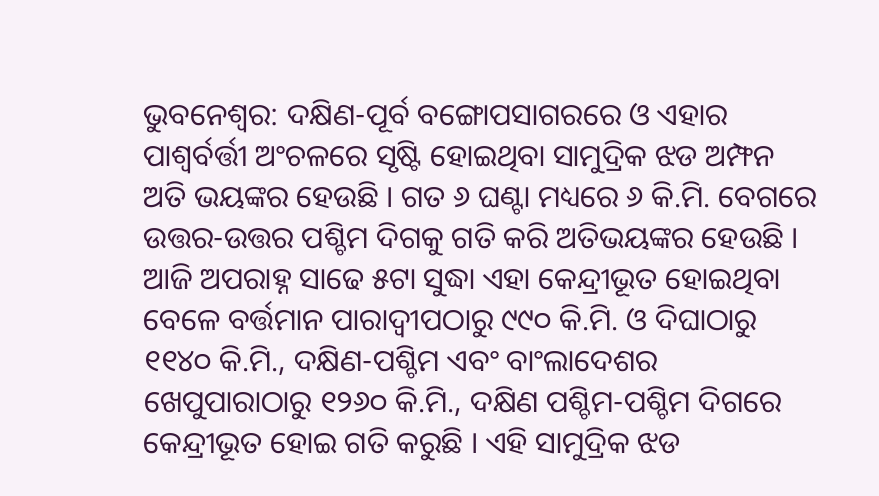ଭୁବନେଶ୍ୱର: ଦକ୍ଷିଣ-ପୂର୍ବ ବଙ୍ଗୋପସାଗରରେ ଓ ଏହାର ପାଶ୍ୱର୍ବର୍ତ୍ତୀ ଅଂଚଳରେ ସୃଷ୍ଟି ହୋଇଥିବା ସାମୁଦ୍ରିକ ଝଡ ଅମ୍ଫନ ଅତି ଭୟଙ୍କର ହେଉଛି । ଗତ ୬ ଘଣ୍ଟା ମଧ୍ୟରେ ୬ କି.ମି. ବେଗରେ ଉତ୍ତର-ଉତ୍ତର ପଶ୍ଚିମ ଦିଗକୁ ଗତି କରି ଅତିଭୟଙ୍କର ହେଉଛି । ଆଜି ଅପରାହ୍ନ ସାଢେ ୫ଟା ସୁଦ୍ଧା ଏହା କେନ୍ଦ୍ରୀଭୂତ ହୋଇଥିବା ବେଳେ ବର୍ତ୍ତମାନ ପାରାଦ୍ୱୀପଠାରୁ ୯୯୦ କି.ମି. ଓ ଦିଘାଠାରୁ ୧୧୪୦ କି.ମି., ଦକ୍ଷିଣ-ପଶ୍ଚିମ ଏବଂ ବାଂଲାଦେଶର ଖେପୁପାରାଠାରୁ ୧୨୬୦ କି.ମି., ଦକ୍ଷିଣ ପଶ୍ଚିମ-ପଶ୍ଚିମ ଦିଗରେ କେନ୍ଦ୍ରୀଭୂତ ହୋଇ ଗତି କରୁଛି । ଏହି ସାମୁଦ୍ରିକ ଝଡ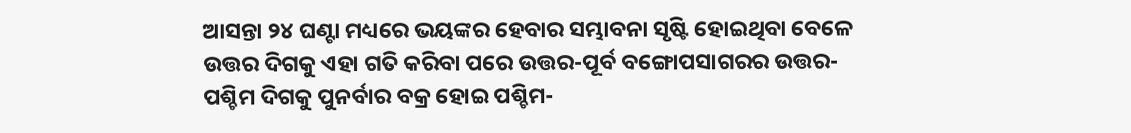ଆସନ୍ତା ୨୪ ଘଣ୍ଟା ମଧ୍ୟରେ ଭୟଙ୍କର ହେବାର ସମ୍ଭାବନା ସୃଷ୍ଟି ହୋଇଥିବା ବେଳେ ଉତ୍ତର ଦିଗକୁ ଏହା ଗତି କରିବା ପରେ ଉତ୍ତର-ପୂର୍ବ ବଙ୍ଗୋପସାଗରର ଉତ୍ତର-ପଶ୍ଚିମ ଦିଗକୁ ପୁନର୍ବାର ବକ୍ର ହୋଇ ପଶ୍ଚିମ-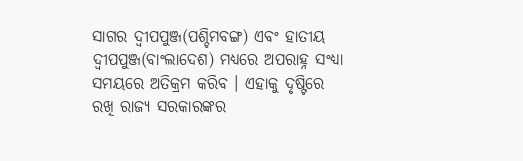ସାଗର ଦ୍ୱୀପପୁଞ୍ଜ(ପଶ୍ଚିମବଙ୍ଗ) ଏବଂ ହାତୀୟ ଦ୍ୱୀପପୁଞ୍ଜ(ବାଂଲାଦେଶ) ମଧ୍ୟରେ ଅପରାହ୍ନ ସଂଧ୍ୟା ସମୟରେ ଅତିକ୍ରମ କରିବ । ଏହାକୁ ଦୃଷ୍ଟିରେ ରଖି ରାଜ୍ୟ ସରକାରଙ୍କର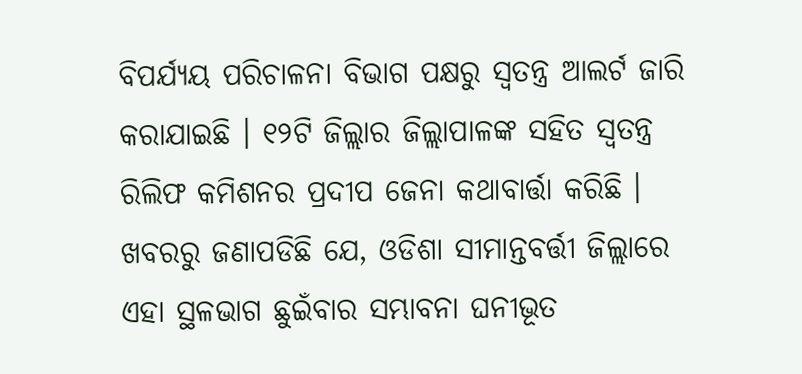ବିପର୍ଯ୍ୟୟ ପରିଚାଳନା ବିଭାଗ ପକ୍ଷରୁ ସ୍ୱତନ୍ତ୍ର ଆଲର୍ଟ ଜାରି କରାଯାଇଛି । ୧୨ଟି ଜିଲ୍ଲାର ଜିଲ୍ଲାପାଳଙ୍କ ସହିତ ସ୍ୱତନ୍ତ୍ର ରିଲିଫ କମିଶନର ପ୍ରଦୀପ ଜେନା କଥାବାର୍ତ୍ତା କରିଛି । ଖବରରୁ ଜଣାପଡିଛି ଯେ, ଓଡିଶା ସୀମାନ୍ତବର୍ତ୍ତୀ ଜିଲ୍ଲାରେ ଏହା ସ୍ଥଳଭାଗ ଛୁଇଁବାର ସମ୍ଭାବନା ଘନୀଭୂତ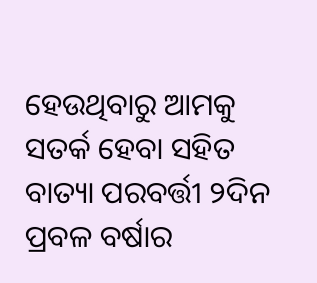ହେଉଥିବାରୁ ଆମକୁ ସତର୍କ ହେବା ସହିତ ବାତ୍ୟା ପରବର୍ତ୍ତୀ ୨ଦିନ ପ୍ରବଳ ବର୍ଷାର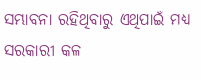ସମ୍ଭାବନା ରହିଥିବାରୁ ଏଥିପାଇଁ ମଧ୍ୟ ସରକାରୀ କଳ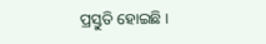ପ୍ରସ୍ତୁତି ହୋଇଛି ।